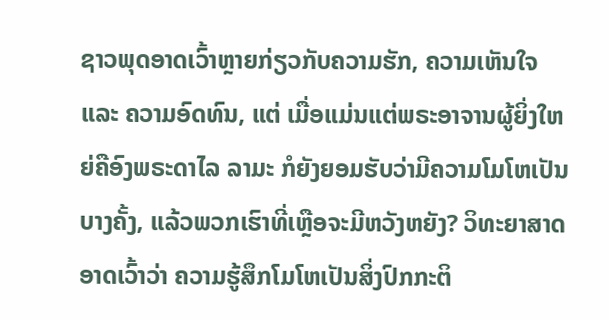ຊາວພຸດອາດເວົ້າຫຼາຍກ່ຽວກັບຄວາມຮັກ, ຄວາມເຫັນໃຈ ແລະ ຄວາມອົດທົນ, ແຕ່ ເມື່ອແມ່ນແຕ່ພຣະອາຈານຜູ້ຍິ່ງໃຫຍ່ຄືອົງພຣະດາໄລ ລາມະ ກໍຍັງຍອມຮັບວ່າມີຄວາມໂມໂຫເປັນບາງຄັ້ງ, ແລ້ວພວກເຮົາທີ່ເຫຼືອຈະມີຫວັງຫຍັງ? ວິທະຍາສາດອາດເວົ້າວ່າ ຄວາມຮູ້ສຶກໂມໂຫເປັນສິ່ງປົກກະຕິ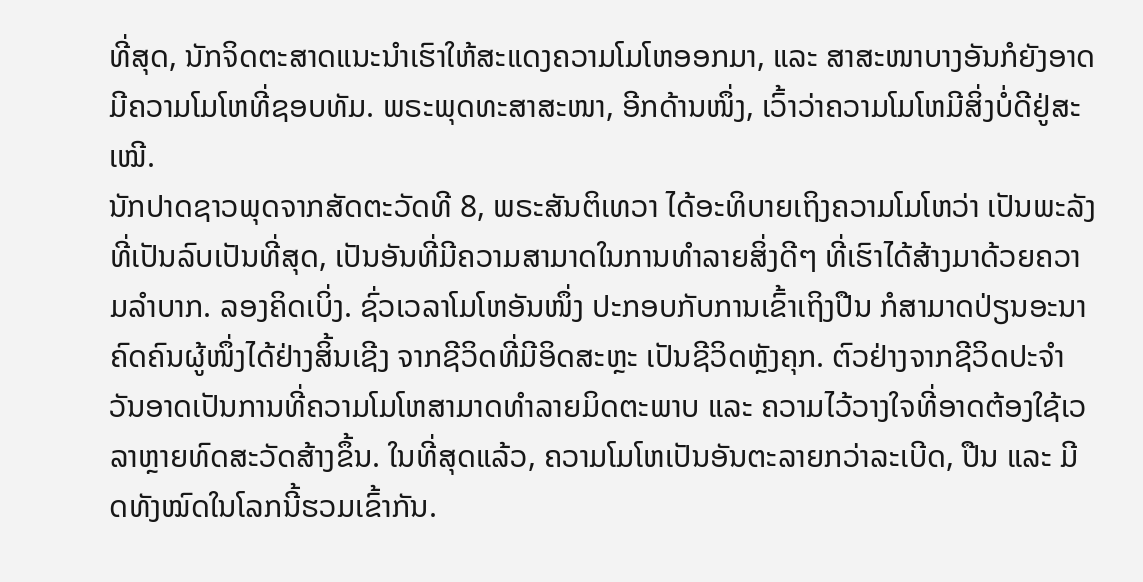ທີ່ສຸດ, ນັກຈິດຕະສາດແນະນຳເຮົາໃຫ້ສະແດງຄວາມໂມໂຫອອກມາ, ແລະ ສາສະໜາບາງອັນກໍຍັງອາດມີຄວາມໂມໂຫທີ່ຊອບທັມ. ພຣະພຸດທະສາສະໜາ, ອີກດ້ານໜຶ່ງ, ເວົ້າວ່າຄວາມໂມໂຫມີສິ່ງບໍ່ດີຢູ່ສະເໝີ.
ນັກປາດຊາວພຸດຈາກສັດຕະວັດທີ 8, ພຣະສັນຕິເທວາ ໄດ້ອະທິບາຍເຖິງຄວາມໂມໂຫວ່າ ເປັນພະລັງທີ່ເປັນລົບເປັນທີ່ສຸດ, ເປັນອັນທີ່ມີຄວາມສາມາດໃນການທຳລາຍສິ່ງດີໆ ທີ່ເຮົາໄດ້ສ້າງມາດ້ວຍຄວາມລຳບາກ. ລອງຄິດເບິ່ງ. ຊົ່ວເວລາໂມໂຫອັນໜຶ່ງ ປະກອບກັບການເຂົ້າເຖິງປືນ ກໍສາມາດປ່ຽນອະນາຄົດຄົນຜູ້ໜຶ່ງໄດ້ຢ່າງສິ້ນເຊີງ ຈາກຊີວິດທີ່ມີອິດສະຫຼະ ເປັນຊີວິດຫຼັງຄຸກ. ຕົວຢ່າງຈາກຊີວິດປະຈຳວັນອາດເປັນການທີ່ຄວາມໂມໂຫສາມາດທຳລາຍມິດຕະພາບ ແລະ ຄວາມໄວ້ວາງໃຈທີ່ອາດຕ້ອງໃຊ້ເວລາຫຼາຍທົດສະວັດສ້າງຂຶ້ນ. ໃນທີ່ສຸດແລ້ວ, ຄວາມໂມໂຫເປັນອັນຕະລາຍກວ່າລະເບີດ, ປືນ ແລະ ມີດທັງໝົດໃນໂລກນີ້ຮວມເຂົ້າກັນ.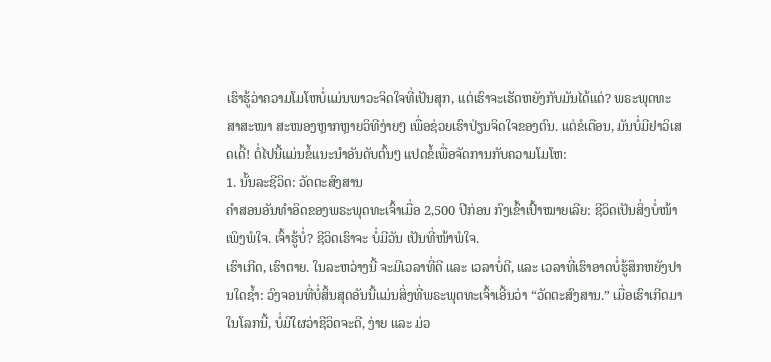ເຮົາຮູ້ວ່າຄວາມໂມໂຫບໍ່ແມ່ນພາວະຈິດໃຈທີ່ເປັນສຸກ, ແຕ່ເຮົາຈະເຮັດຫຍັງກັບມັນໄດ້ແດ່? ພຣະພຸດທະສາສະໜາ ສະໜອງຫຼາກຫຼາຍວິທີງ່າຍໆ ເພື່ອຊ່ວຍເຮົາປ່ຽນຈິດໃຈຂອງຕົນ. ແຕ່ຂໍເຕືອນ, ມັນບໍ່ມີຢາວິເສດເດີ້! ຕໍ່ໄປນີ້ແມ່ນຂໍ້ແນະນຳອັນດັບຕົ້ນໆ ແປດຂໍ້ເພື່ອຈັດການກັບຄວາມໂມໂຫ:
1. ນັ້ນລະຊີວິດ: ວັດຕະສົງສານ
ຄຳສອນອັນທຳອິດຂອງພຣະພຸດທະເຈົ້າເມື່ອ 2,500 ປີກ່ອນ ກົງເຂົ້າເປົ້າໝາຍເລີຍ: ຊີວິດເປັນສິ່ງບໍ່ໜ້າເພິງພໍໃຈ. ເຈົ້າຮູ້ບໍ່? ຊີວິດເຮົາຈະ ບໍ່ມີວັນ ເປັນທີ່ໜ້າພໍໃຈ.
ເຮົາເກີດ, ເຮົາຕາຍ. ໃນລະຫວ່າງນີ້ ຈະມີເວລາທີ່ດີ ແລະ ເວລາບໍ່ດີ, ແລະ ເວລາທີ່ເຮົາອາດບໍ່ຮູ້ສຶກຫຍັງປານໃດຊ້ຳ: ວົງຈອນທີ່ບໍ່ສິ້ນສຸດອັນນີ້ແມ່ນສິ່ງທີ່ພຣະພຸດທະເຈົ້າເອີ້ນວ່າ “ວັດຕະສົງສານ.” ເມື່ອເຮົາເກີດມາໃນໂລກນີ້, ບໍ່ມີໃຜວ່າຊີວິດຈະດີ, ງ່າຍ ແລະ ມ່ວ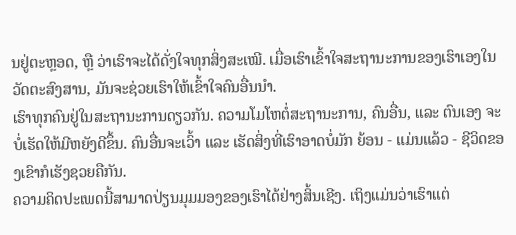ນຢູ່ຕະຫຼອດ, ຫຼື ວ່າເຮົາຈະໄດ້ດັ່ງໃຈທຸກສິ່ງສະເໝີ. ເມື່ອເຮົາເຂົ້າໃຈສະຖານະການຂອງເຮົາເອງໃນວັດຕະສົງສານ, ມັນຈະຊ່ວຍເຮົາໃຫ້ເຂົ້າໃຈຄົນອື່ນນຳ.
ເຮົາທຸກຄົນຢູ່ໃນສະຖານະການດຽວກັນ. ຄວາມໂມໂຫຕໍ່ສະຖານະການ, ຄົນອື່ນ, ແລະ ຕົນເອງ ຈະບໍ່ເຮັດໃຫ້ມີຫຍັງດີຂຶ້ນ. ຄົນອື່ນຈະເວົ້າ ແລະ ເຮັດສິ່ງທີ່ເຮົາອາດບໍ່ມັກ ຍ້ອນ - ແມ່ນແລ້ວ - ຊີວິດຂອງເຂົາກໍເຮັງຊວຍຄືກັນ.
ຄວາມຄິດປະເພດນີ້ສາມາດປ່ຽນມຸມມອງຂອງເຮົາໄດ້ຢ່າງສິ້ນເຊີງ. ເຖິງແມ່ນວ່າເຮົາແຕ່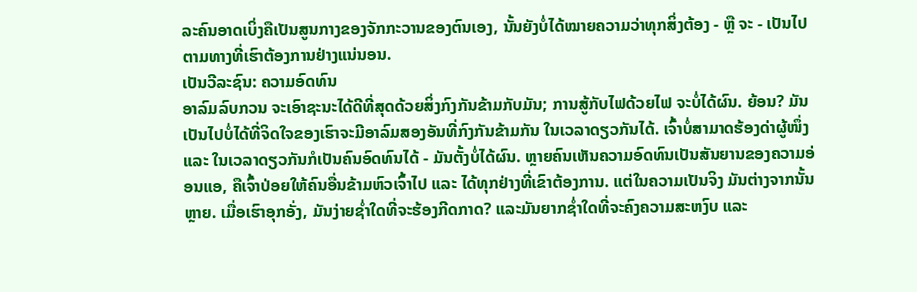ລະຄົນອາດເບິ່ງຄືເປັນສູນກາງຂອງຈັກກະວານຂອງຕົນເອງ, ນັ້ນຍັງບໍ່ໄດ້ໝາຍຄວາມວ່າທຸກສິ່ງຕ້ອງ - ຫຼື ຈະ - ເປັນໄປຕາມທາງທີ່ເຮົາຕ້ອງການຢ່າງແນ່ນອນ.
ເປັນວີລະຊົນ: ຄວາມອົດທົນ
ອາລົມລົບກວນ ຈະເອົາຊະນະໄດ້ດີທີ່ສຸດດ້ວຍສິ່ງກົງກັນຂ້າມກັບມັນ; ການສູ້ກັບໄຟດ້ວຍໄຟ ຈະບໍ່ໄດ້ຜົນ. ຍ້ອນ? ມັນເປັນໄປບໍ່ໄດ້ທີ່ຈິດໃຈຂອງເຮົາຈະມີອາລົມສອງອັນທີ່ກົງກັນຂ້າມກັນ ໃນເວລາດຽວກັນໄດ້. ເຈົ້າບໍ່ສາມາດຮ້ອງດ່າຜູ້ໜຶ່ງ ແລະ ໃນເວລາດຽວກັນກໍເປັນຄົນອົດທົນໄດ້ - ມັນຕັ້ງບໍ່ໄດ້ຜົນ. ຫຼາຍຄົນເຫັນຄວາມອົດທົນເປັນສັນຍານຂອງຄວາມອ່ອນແອ, ຄືເຈົ້າປ່ອຍໃຫ້ຄົນອື່ນຂ້າມຫົວເຈົ້າໄປ ແລະ ໄດ້ທຸກຢ່າງທີ່ເຂົາຕ້ອງການ. ແຕ່ໃນຄວາມເປັນຈິງ ມັນຕ່າງຈາກນັ້ນຫຼາຍ. ເມື່ອເຮົາອຸກອັ່ງ, ມັນງ່າຍຊ່ຳໃດທີ່ຈະຮ້ອງກີດກາດ? ແລະມັນຍາກຊ່ຳໃດທີ່ຈະຄົງຄວາມສະຫງົບ ແລະ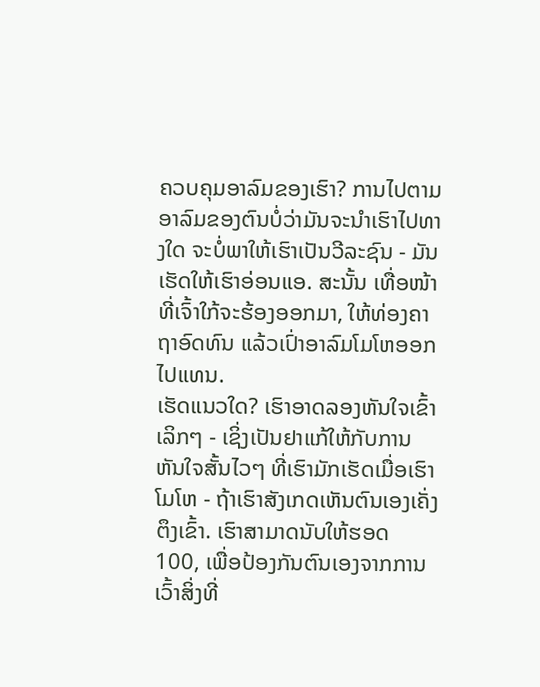ຄວບຄຸມອາລົມຂອງເຮົາ? ການໄປຕາມອາລົມຂອງຕົນບໍ່ວ່າມັນຈະນຳເຮົາໄປທາງໃດ ຈະບໍ່ພາໃຫ້ເຮົາເປັນວີລະຊົນ - ມັນເຮັດໃຫ້ເຮົາອ່ອນແອ. ສະນັ້ນ ເທື່ອໜ້າທີ່ເຈົ້າໃກ້ຈະຮ້ອງອອກມາ, ໃຫ້ທ່ອງຄາຖາອົດທົນ ແລ້ວເປົ່າອາລົມໂມໂຫອອກໄປແທນ.
ເຮັດແນວໃດ? ເຮົາອາດລອງຫັນໃຈເຂົ້າເລິກໆ - ເຊິ່ງເປັນຢາແກ້ໃຫ້ກັບການຫັນໃຈສັ້ນໄວໆ ທີ່ເຮົາມັກເຮັດເມື່ອເຮົາໂມໂຫ - ຖ້າເຮົາສັງເກດເຫັນຕົນເອງເຄັ່ງຕຶງເຂົ້າ. ເຮົາສາມາດນັບໃຫ້ຮອດ 100, ເພື່ອປ້ອງກັນຕົນເອງຈາກການເວົ້າສິ່ງທີ່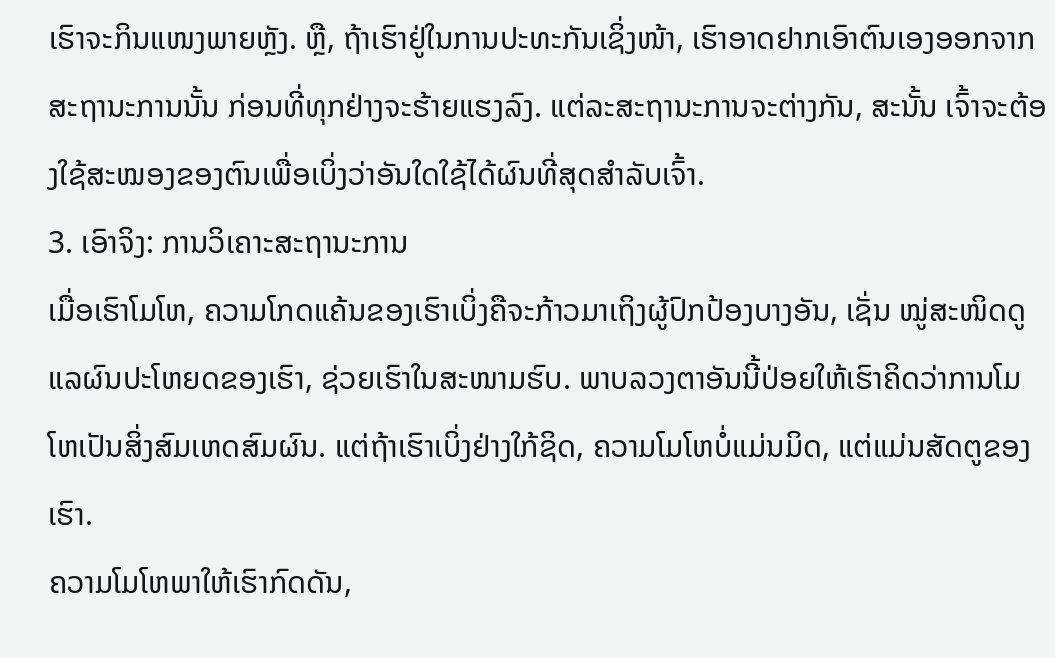ເຮົາຈະກິນແໜງພາຍຫຼັງ. ຫຼື, ຖ້າເຮົາຢູ່ໃນການປະທະກັນເຊິ່ງໜ້າ, ເຮົາອາດຢາກເອົາຕົນເອງອອກຈາກສະຖານະການນັ້ນ ກ່ອນທີ່ທຸກຢ່າງຈະຮ້າຍແຮງລົງ. ແຕ່ລະສະຖານະການຈະຕ່າງກັນ, ສະນັ້ນ ເຈົ້າຈະຕ້ອງໃຊ້ສະໝອງຂອງຕົນເພື່ອເບິ່ງວ່າອັນໃດໃຊ້ໄດ້ຜົນທີ່ສຸດສຳລັບເຈົ້າ.
3. ເອົາຈິງ: ການວິເຄາະສະຖານະການ
ເມື່ອເຮົາໂມໂຫ, ຄວາມໂກດແຄ້ນຂອງເຮົາເບິ່ງຄືຈະກ້າວມາເຖິງຜູ້ປົກປ້ອງບາງອັນ, ເຊັ່ນ ໝູ່ສະໜິດດູແລຜົນປະໂຫຍດຂອງເຮົາ, ຊ່ວຍເຮົາໃນສະໜາມຮົບ. ພາບລວງຕາອັນນີ້ປ່ອຍໃຫ້ເຮົາຄິດວ່າການໂມໂຫເປັນສິ່ງສົມເຫດສົມຜົນ. ແຕ່ຖ້າເຮົາເບິ່ງຢ່າງໃກ້ຊິດ, ຄວາມໂມໂຫບໍ່ແມ່ນມິດ, ແຕ່ແມ່ນສັດຕູຂອງເຮົາ.
ຄວາມໂມໂຫພາໃຫ້ເຮົາກົດດັນ,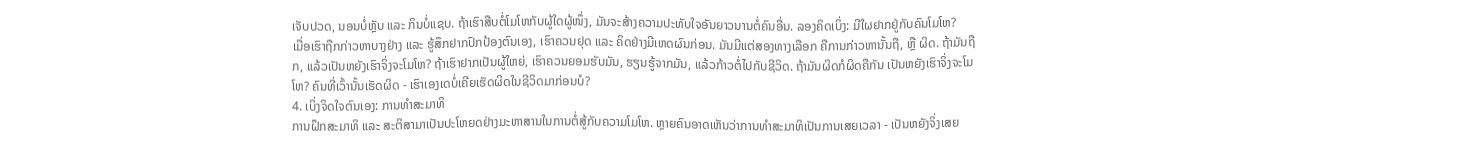ເຈັບປວດ, ນອນບໍ່ຫຼັບ ແລະ ກິນບໍ່ແຊບ. ຖ້າເຮົາສືບຕໍ່ໂມໂຫກັບຜູ້ໃດຜູ້ໜຶ່ງ, ມັນຈະສ້າງຄວາມປະທັບໃຈອັນຍາວນານຕໍ່ຄົນອື່ນ. ລອງຄິດເບິ່ງ: ມີໃຜຢາກຢູ່ກັບຄົນໂມໂຫ?
ເມື່ອເຮົາຖືກກ່າວຫາບາງຢ່າງ ແລະ ຮູ້ສຶກຢາກປົກປ້ອງຕົນເອງ, ເຮົາຄວນຢຸດ ແລະ ຄິດຢ່າງມີເຫດຜົນກ່ອນ. ມັນມີແຕ່ສອງທາງເລືອກ ຄືການກ່າວຫານັ້ນຖື, ຫຼື ຜິດ. ຖ້າມັນຖືກ, ແລ້ວເປັນຫຍັງເຮົາຈິ່ງຈະໂມໂຫ? ຖ້າເຮົາຢາກເປັນຜູ້ໃຫຍ່, ເຮົາຄວນຍອມຮັບມັນ, ຮຽນຮູ້ຈາກມັນ, ແລ້ວກ້າວຕໍ່ໄປກັບຊີວິດ. ຖ້າມັນຜິດກໍຜິດຄືກັນ ເປັນຫຍັງເຮົາຈິ່ງຈະໂມໂຫ? ຄົນທີ່ເວົ້ານັ້ນເຮັດຜິດ - ເຮົາເອງເດບໍ່ເຄີຍເຮັດຜິດໃນຊີວິດມາກ່ອນບໍ?
4. ເບິ່ງຈິດໃຈຕົນເອງ: ການທຳສະມາທິ
ການຝຶກສະມາທິ ແລະ ສະຕິສາມາເປັນປະໂຫຍດຢ່າງມະຫາສານໃນການຕໍ່ສູ້ກັບຄວາມໂມໂຫ. ຫຼາຍຄົນອາດເຫັນວ່າການທຳສະມາທິເປັນການເສຍເວລາ - ເປັນຫຍັງຈິ່ງເສຍ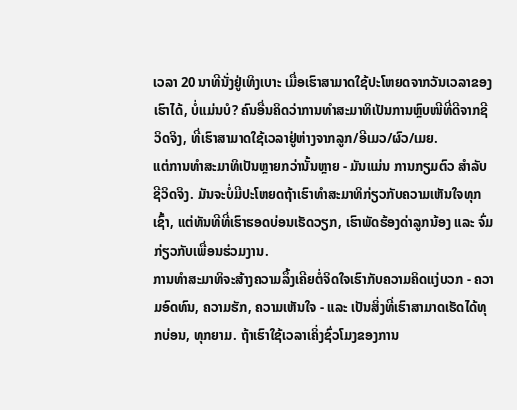ເວລາ 20 ນາທີນັ່ງຢູ່ເທິງເບາະ ເມື່ອເຮົາສາມາດໃຊ້ປະໂຫຍດຈາກວັນເວລາຂອງເຮົາໄດ້, ບໍ່ແມ່ນບໍ? ຄົນອື່ນຄິດວ່າການທຳສະມາທິເປັນການຫຼົບໜີທີ່ດີຈາກຊີວິດຈິງ, ທີ່ເຮົາສາມາດໃຊ້ເວລາຢູ່ຫ່າງຈາກລູກ/ອີເມວ/ຜົວ/ເມຍ.
ແຕ່ການທຳສະມາທິເປັນຫຼາຍກວ່ານັ້ນຫຼາຍ - ມັນແມ່ນ ການກຽມຕົວ ສຳລັບຊີວິດຈິງ. ມັນຈະບໍ່ມີປະໂຫຍດຖ້າເຮົາທຳສະມາທິກ່ຽວກັບຄວາມເຫັນໃຈທຸກເຊົ້າ, ແຕ່ທັນທີທີ່ເຮົາຮອດບ່ອນເຮັດວຽກ, ເຮົາພັດຮ້ອງດ່າລູກນ້ອງ ແລະ ຈົ່ມກ່ຽວກັບເພື່ອນຮ່ວມງານ.
ການທຳສະມາທິຈະສ້າງຄວາມລຶ້ງເຄີຍຕໍ່ຈິດໃຈເຮົາກັບຄວາມຄິດແງ່ບວກ - ຄວາມອົດທົນ, ຄວາມຮັກ, ຄວາມເຫັນໃຈ - ແລະ ເປັນສິ່ງທີ່ເຮົາສາມາດເຮັດໄດ້ທຸກບ່ອນ, ທຸກຍາມ. ຖ້າເຮົາໃຊ້ເວລາເຄິ່ງຊົ່ວໂມງຂອງການ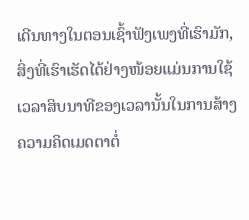ເດີນທາງໃນຕອນເຊົ້າຟັງເພງທີ່ເຮົາມັກ, ສິ່ງທີ່ເຮົາເຮັດໄດ້ຢ່າງໜ້ອຍແມ່ນການໃຊ້ເວລາສິບນາທີຂອງເວລານັ້ນໃນການສ້າງຄວາມຄິດເມດຕາຕໍ່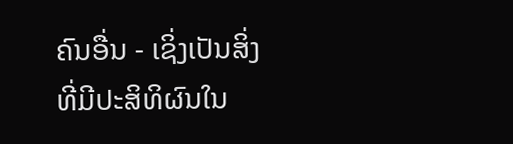ຄົນອື່ນ - ເຊິ່ງເປັນສິ່ງທີ່ມີປະສິທິຜົນໃນ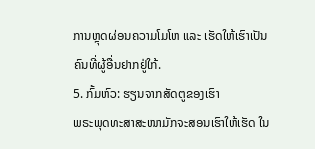ການຫຼຸດຜ່ອນຄວາມໂມໂຫ ແລະ ເຮັດໃຫ້ເຮົາເປັນຄົນທີ່ຜູ້ອື່ນຢາກຢູ່ໃກ້.
5. ກົ້ມຫົວ: ຮຽນຈາກສັດຕູຂອງເຮົາ
ພຣະພຸດທະສາສະໜາມັກຈະສອນເຮົາໃຫ້ເຮັດ ໃນ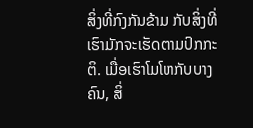ສິ່ງທີ່ກົງກັນຂ້າມ ກັບສິ່ງທີ່ເຮົາມັກຈະເຮັດຕາມປົກກະຕິ. ເມື່ອເຮົາໂມໂຫກັບບາງຄົນ, ສິ່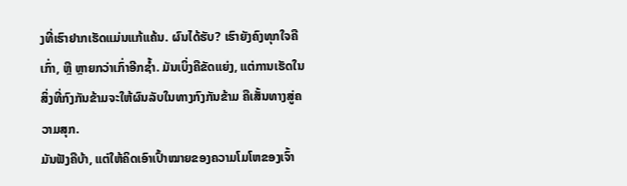ງທີ່ເຮົາຢາກເຮັດແມ່ນແກ້ແຄ້ນ. ຜົນໄດ້ຮັບ? ເຮົາຍັງຄົງທຸກໃຈຄືເກົ່າ, ຫຼື ຫຼາຍກວ່າເກົ່າອີກຊ້ຳ. ມັນເບິ່ງຄືຂັດແຍ່ງ, ແຕ່ການເຮັດໃນສິ່ງທີ່ກົງກັນຂ້າມຈະໃຫ້ຜົນລັບໃນທາງກົງກັນຂ້າມ ຄືເສັ້ນທາງສູ່ຄວາມສຸກ.
ມັນຟັງຄືບ້າ, ແຕ່ໃຫ້ຄິດເອົາເປົ້າໝາຍຂອງຄວາມໂມໂຫຂອງເຈົ້າ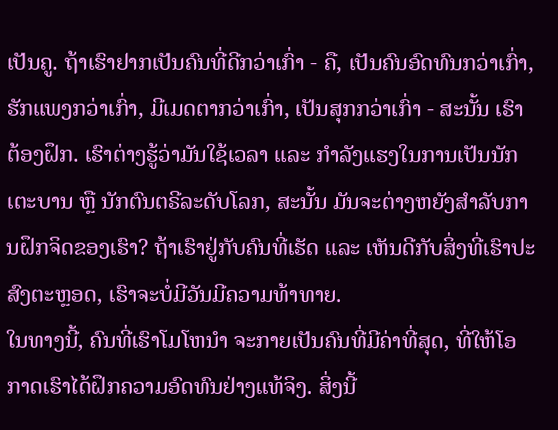ເປັນຄູ. ຖ້າເຮົາຢາກເປັນຄົນທີ່ດີກວ່າເກົ່າ - ຄື, ເປັນຄົນອົດທົນກວ່າເກົ່າ, ຮັກແພງກວ່າເກົ່າ, ມີເມດຕາກວ່າເກົ່າ, ເປັນສຸກກວ່າເກົ່າ - ສະນັ້ນ ເຮົາຕ້ອງຝຶກ. ເຮົາຕ່າງຮູ້ວ່າມັນໃຊ້ເວລາ ແລະ ກຳລັງແຮງໃນການເປັນນັກເຕະບານ ຫຼື ນັກຕົນຕຣີລະດັບໂລກ, ສະນັ້ນ ມັນຈະຕ່າງຫຍັງສຳລັບການຝຶກຈິດຂອງເຮົາ? ຖ້າເຮົາຢູ່ກັບຄົນທີ່ເຮັດ ແລະ ເຫັນດີກັບສິ່ງທີ່ເຮົາປະສົງຕະຫຼອດ, ເຮົາຈະບໍ່ມີວັນມີຄວາມທ້າທາຍ.
ໃນທາງນີ້, ຄົນທີ່ເຮົາໂມໂຫນຳ ຈະກາຍເປັນຄົນທີ່ມີຄ່າທີ່ສຸດ, ທີ່ໃຫ້ໂອກາດເຮົາໄດ້ຝຶກຄວາມອົດທົນຢ່າງແທ້ຈິງ. ສິ່ງນີ້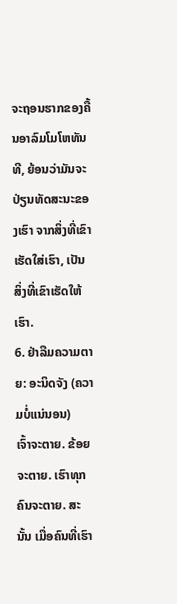ຈະຖອນຮາກຂອງຄື້ນອາລົມໂມໂຫທັນທີ, ຍ້ອນວ່າມັນຈະປ່ຽນທັດສະນະຂອງເຮົາ ຈາກສິ່ງທີ່ເຂົາເຮັດໃສ່ເຮົາ, ເປັນສິ່ງທີ່ເຂົາເຮັດໃຫ້ເຮົາ.
6. ຢ່າລືມຄວາມຕາຍ: ອະນິດຈັງ (ຄວາມບໍ່ແນ່ນອນ)
ເຈົ້າຈະຕາຍ. ຂ້ອຍຈະຕາຍ. ເຮົາທຸກຄົນຈະຕາຍ. ສະນັ້ນ ເມື່ອຄົນທີ່ເຮົາ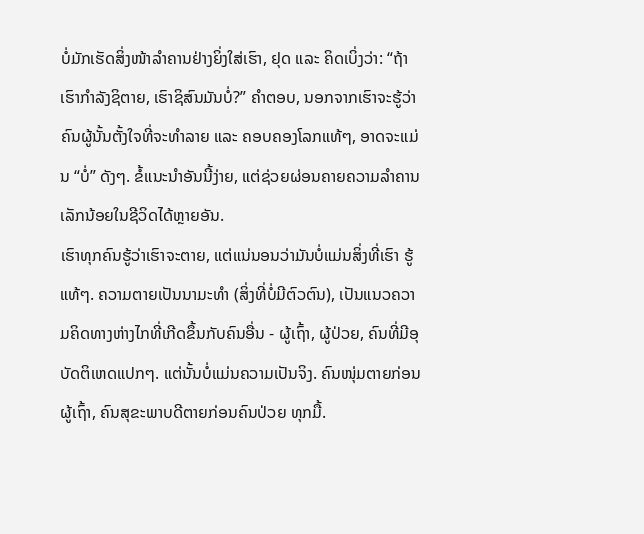ບໍ່ມັກເຮັດສິ່ງໜ້າລຳຄານຢ່າງຍິ່ງໃສ່ເຮົາ, ຢຸດ ແລະ ຄິດເບິ່ງວ່າ: “ຖ້າເຮົາກຳລັງຊິຕາຍ, ເຮົາຊິສົນມັນບໍ່?” ຄຳຕອບ, ນອກຈາກເຮົາຈະຮູ້ວ່າຄົນຜູ້ນັ້ນຕັ້ງໃຈທີ່ຈະທຳລາຍ ແລະ ຄອບຄອງໂລກແທ້ໆ, ອາດຈະແມ່ນ “ບໍ່” ດັງໆ. ຂໍ້ແນະນຳອັນນີ້ງ່າຍ, ແຕ່ຊ່ວຍຜ່ອນຄາຍຄວາມລຳຄານເລັກນ້ອຍໃນຊີວິດໄດ້ຫຼາຍອັນ.
ເຮົາທຸກຄົນຮູ້ວ່າເຮົາຈະຕາຍ, ແຕ່ແນ່ນອນວ່າມັນບໍ່ແມ່ນສິ່ງທີ່ເຮົາ ຮູ້ແທ້ໆ. ຄວາມຕາຍເປັນນາມະທຳ (ສິ່ງທີ່ບໍ່ມີຕົວຕົນ), ເປັນແນວຄວາມຄິດທາງຫ່າງໄກທີ່ເກີດຂຶ້ນກັບຄົນອື່ນ - ຜູ້ເຖົ້າ, ຜູ້ປ່ວຍ, ຄົນທີ່ມີອຸບັດຕິເຫດແປກໆ. ແຕ່ນັ້ນບໍ່ແມ່ນຄວາມເປັນຈິງ. ຄົນໜຸ່ມຕາຍກ່ອນຜູ້ເຖົ້າ, ຄົນສຸຂະພາບດີຕາຍກ່ອນຄົນປ່ວຍ ທຸກມື້.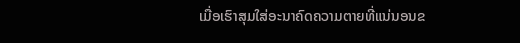ເມື່ອເຮົາສຸມໃສ່ອະນາຄົດຄວາມຕາຍທີ່ແນ່ນອນຂ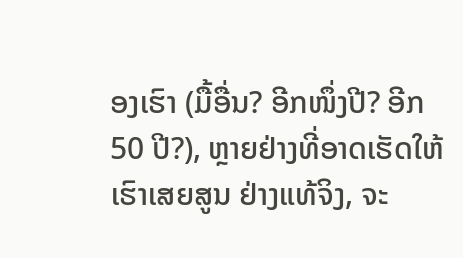ອງເຮົາ (ມື້ອື່ນ? ອີກໜຶ່ງປີ? ອີກ 50 ປີ?), ຫຼາຍຢ່າງທີ່ອາດເຮັດໃຫ້ເຮົາເສຍສູນ ຢ່າງແທ້ຈິງ, ຈະ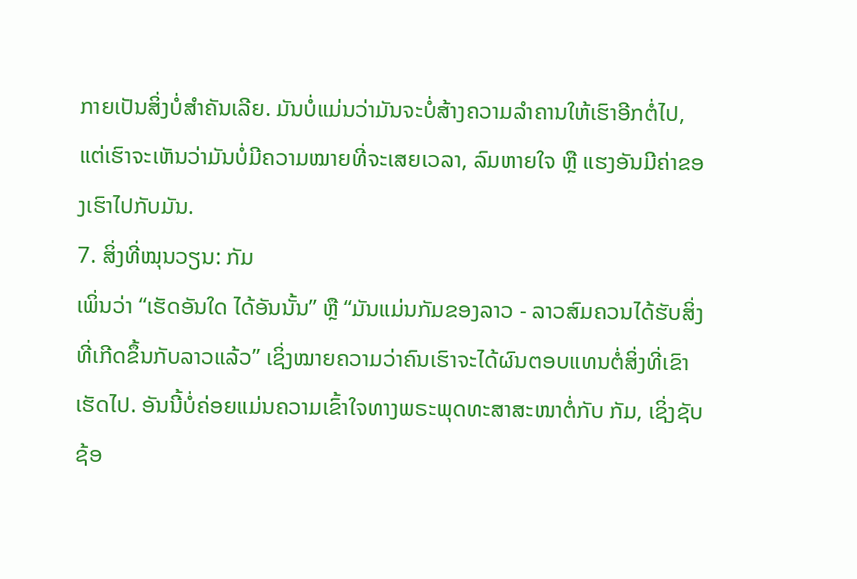ກາຍເປັນສິ່ງບໍ່ສຳຄັນເລີຍ. ມັນບໍ່ແມ່ນວ່າມັນຈະບໍ່ສ້າງຄວາມລຳຄານໃຫ້ເຮົາອີກຕໍ່ໄປ, ແຕ່ເຮົາຈະເຫັນວ່າມັນບໍ່ມີຄວາມໝາຍທີ່ຈະເສຍເວລາ, ລົມຫາຍໃຈ ຫຼື ແຮງອັນມີຄ່າຂອງເຮົາໄປກັບມັນ.
7. ສິ່ງທີ່ໝຸນວຽນ: ກັມ
ເພິ່ນວ່າ “ເຮັດອັນໃດ ໄດ້ອັນນັ້ນ” ຫຼື “ມັນແມ່ນກັມຂອງລາວ - ລາວສົມຄວນໄດ້ຮັບສິ່ງທີ່ເກີດຂຶ້ນກັບລາວແລ້ວ” ເຊິ່ງໝາຍຄວາມວ່າຄົນເຮົາຈະໄດ້ຜົນຕອບແທນຕໍ່ສິ່ງທີ່ເຂົາເຮັດໄປ. ອັນນີ້ບໍ່ຄ່ອຍແມ່ນຄວາມເຂົ້າໃຈທາງພຣະພຸດທະສາສະໜາຕໍ່ກັບ ກັມ, ເຊິ່ງຊັບຊ້ອ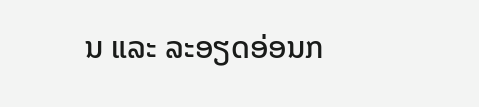ນ ແລະ ລະອຽດອ່ອນກ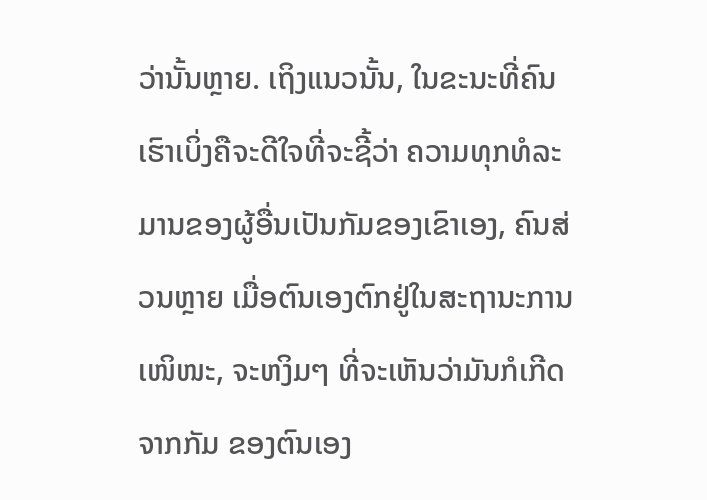ວ່ານັ້ນຫຼາຍ. ເຖິງແນວນັ້ນ, ໃນຂະນະທີ່ຄົນເຮົາເບິ່ງຄືຈະດີໃຈທີ່ຈະຊີ້ວ່າ ຄວາມທຸກທໍລະມານຂອງຜູ້ອື່ນເປັນກັມຂອງເຂົາເອງ, ຄົນສ່ວນຫຼາຍ ເມື່ອຕົນເອງຕົກຢູ່ໃນສະຖານະການເໜິໜະ, ຈະຫງິມໆ ທີ່ຈະເຫັນວ່າມັນກໍເກີດຈາກກັມ ຂອງຕົນເອງ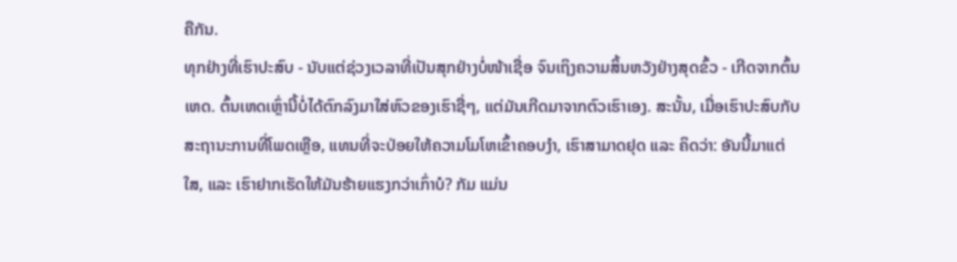ຄືກັນ.
ທຸກຢ່າງທີ່ເຮົາປະສົບ - ນັບແຕ່ຊ່ວງເວລາທີ່ເປັນສຸກຢ່າງບໍ່ໜ້າເຊື່ອ ຈົນເຖິງຄວາມສິ້ນຫວັງຢ່າງສຸດຂົ້ວ - ເກີດຈາກຕົ້ນເຫດ. ຕົ້ນເຫດເຫຼົ່ານີ້ບໍ່ໄດ້ຕົກລົງມາໃສ່ຫົວຂອງເຮົາຊື່ໆ, ແຕ່ມັນເກີດມາຈາກຕົວເຮົາເອງ. ສະນັ້ນ, ເມື່ອເຮົາປະສົບກັບສະຖານະການທີ່ໂພດເຫຼືອ, ແທນທີ່ຈະປ່ອຍໃຫ້ຄວາມໂມໂຫເຂົ້າຄອບງຳ, ເຮົາສາມາດຢຸດ ແລະ ຄິດວ່າ: ອັນນີ້ມາແຕ່ໃສ, ແລະ ເຮົາຢາກເຮັດໃຫ້ມັນຮ້າຍແຮງກວ່າເກົ່າບໍ? ກັມ ແມ່ນ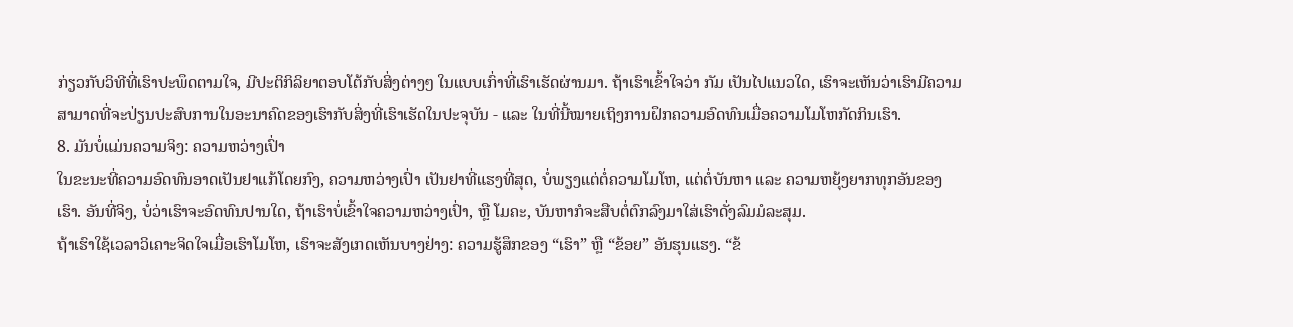ກ່ຽວກັບວິທີທີ່ເຮົາປະພຶດຕາມໃຈ, ມີປະຕິກິລິຍາຕອບໂຕ້ກັບສິ່ງຕ່າງໆ ໃນແບບເກົ່າທີ່ເຮົາເຮັດຜ່ານມາ. ຖ້າເຮົາເຂົ້າໃຈວ່າ ກັມ ເປັນໄປແນວໃດ, ເຮົາຈະເຫັນວ່າເຮົາມີຄວາມສາມາດທີ່ຈະປ່ຽນປະສົບການໃນອະນາຄົດຂອງເຮົາກັບສິ່ງທີ່ເຮົາເຮັດໃນປະຈຸບັນ - ແລະ ໃນທີ່ນີ້ໝາຍເຖິງການຝຶກຄວາມອົດທົນເມື່ອຄວາມໂມໂຫກັດກິນເຮົາ.
8. ມັນບໍ່ແມ່ນຄວາມຈິງ: ຄວາມຫວ່າງເປົ່າ
ໃນຂະນະທີ່ຄວາມອົດທົນອາດເປັນຢາແກ້ໂດຍກົງ, ຄວາມຫວ່າງເປົ່າ ເປັນຢາທີ່ແຮງທີ່ສຸດ, ບໍ່ພຽງແຕ່ຕໍ່ຄວາມໂມໂຫ, ແຕ່ຕໍ່ບັນຫາ ແລະ ຄວາມຫຍຸ້ງຍາກທຸກອັນຂອງເຮົາ. ອັນທີ່ຈິງ, ບໍ່ວ່າເຮົາຈະອົດທົນປານໃດ, ຖ້າເຮົາບໍ່ເຂົ້າໃຈຄວາມຫວ່າງເປົ່າ, ຫຼື ໂມຄະ, ບັນຫາກໍຈະສືບຕໍ່ຕົກລົງມາໃສ່ເຮົາດັ່ງລົມມໍລະສຸມ.
ຖ້າເຮົາໃຊ້ເວລາວິເຄາະຈິດໃຈເມື່ອເຮົາໂມໂຫ, ເຮົາຈະສັງເກດເຫັນບາງຢ່າງ: ຄວາມຮູ້ສຶກຂອງ “ເຮົາ” ຫຼື “ຂ້ອຍ” ອັນຮຸນແຮງ. “ຂ້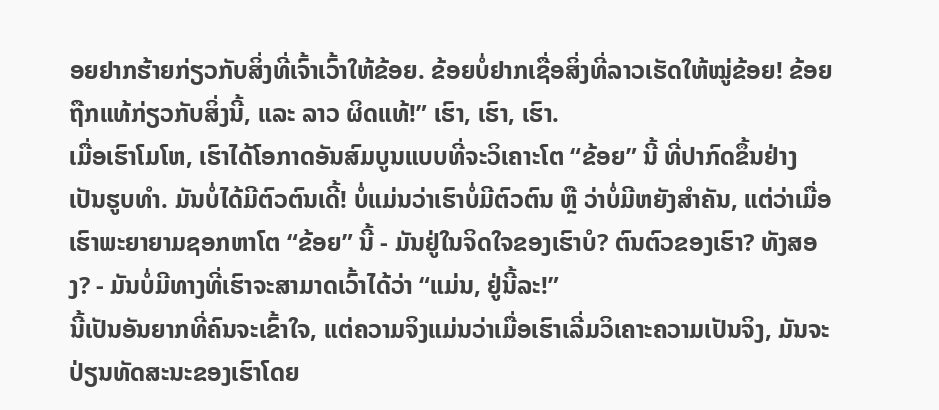ອຍຢາກຮ້າຍກ່ຽວກັບສິ່ງທີ່ເຈົ້າເວົ້າໃຫ້ຂ້ອຍ. ຂ້ອຍບໍ່ຢາກເຊື່ອສິ່ງທີ່ລາວເຮັດໃຫ້ໝູ່ຂ້ອຍ! ຂ້ອຍຖືກແທ້ກ່ຽວກັບສິ່ງນີ້, ແລະ ລາວ ຜິດແທ້!” ເຮົາ, ເຮົາ, ເຮົາ.
ເມື່ອເຮົາໂມໂຫ, ເຮົາໄດ້ໂອກາດອັນສົມບູນແບບທີ່ຈະວິເຄາະໂຕ “ຂ້ອຍ” ນີ້ ທີ່ປາກົດຂຶ້ນຢ່າງເປັນຮູບທຳ. ມັນບໍ່ໄດ້ມີຕົວຕົນເດີ້! ບໍ່ແມ່ນວ່າເຮົາບໍ່ມີຕົວຕົນ ຫຼື ວ່າບໍ່ມີຫຍັງສຳຄັນ, ແຕ່ວ່າເມື່ອເຮົາພະຍາຍາມຊອກຫາໂຕ “ຂ້ອຍ” ນີ້ - ມັນຢູ່ໃນຈິດໃຈຂອງເຮົາບໍ? ຕົນຕົວຂອງເຮົາ? ທັງສອງ? - ມັນບໍ່ມີທາງທີ່ເຮົາຈະສາມາດເວົ້າໄດ້ວ່າ “ແມ່ນ, ຢູ່ນີ້ລະ!”
ນີ້ເປັນອັນຍາກທີ່ຄົນຈະເຂົ້າໃຈ, ແຕ່ຄວາມຈິງແມ່ນວ່າເມື່ອເຮົາເລີ່ມວິເຄາະຄວາມເປັນຈິງ, ມັນຈະປ່ຽນທັດສະນະຂອງເຮົາໂດຍ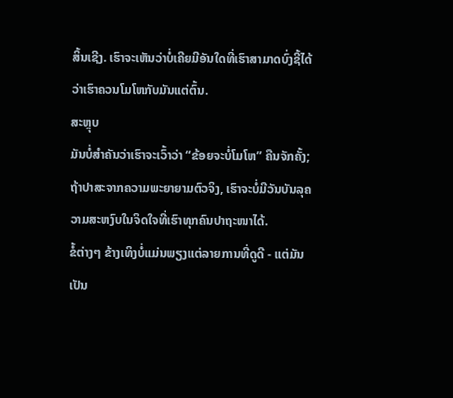ສິ້ນເຊີງ. ເຮົາຈະເຫັນວ່າບໍ່ເຄີຍມີອັນໃດທີ່ເຮົາສາມາດບົ່ງຊີ້ໄດ້ວ່າເຮົາຄວນໂມໂຫກັບມັນແຕ່ຕົ້ນ.
ສະຫຼຸບ
ມັນບໍ່ສຳຄັນວ່າເຮົາຈະເວົ້າວ່າ “ຂ້ອຍຈະບໍ່ໂມໂຫ” ຄືນຈັກຄັ້ງ; ຖ້າປາສະຈາກຄວາມພະຍາຍາມຕົວຈິງ, ເຮົາຈະບໍ່ມີວັນບັນລຸຄວາມສະຫງົບໃນຈິດໃຈທີ່ເຮົາທຸກຄົນປາຖະໜາໄດ້.
ຂໍ້ຕ່າງໆ ຂ້າງເທິງບໍ່ແມ່ນພຽງແຕ່ລາຍການທີ່ດູດີ - ແຕ່ມັນເປັນ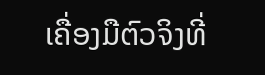ເຄື່ອງມືຕົວຈິງທີ່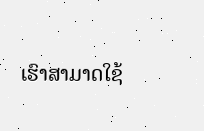ເຮົາສາມາດໃຊ້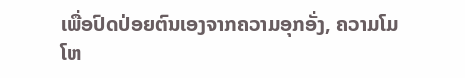ເພື່ອປົດປ່ອຍຕົນເອງຈາກຄວາມອຸກອັ່ງ, ຄວາມໂມໂຫ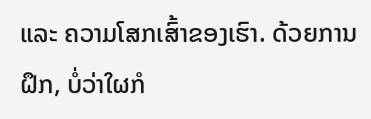ແລະ ຄວາມໂສກເສົ້າຂອງເຮົາ. ດ້ວຍການຝຶກ, ບໍ່ວ່າໃຜກໍ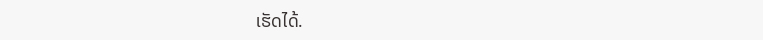ເຮັດໄດ້.